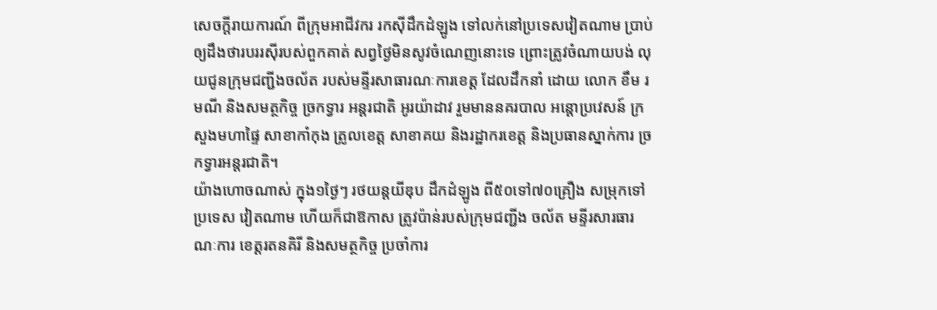សេចក្តីរាយការណ៍ ពីក្រុមអាជីវករ រកស៊ីដឹកដំឡូង ទៅលក់នៅប្រទេសវៀតណាម ប្រាប់ឲ្យដឹងថារបររស៊ីរបស់ពួកគាត់ សព្វថ្ងៃមិនសូវចំណេញនោះទេ ព្រោះត្រូវចំណាយបង់ លុយជូនក្រុមជញ្ជីងចល័ត របស់មន្ទីរសាធារណៈការខេត្ត ដែលដឹកនាំ ដោយ លោក ខឹម រមណី និងសមត្ថកិច្ច ច្រកទ្វារ អន្តរជាតិ អូរយ៉ាដាវ រួមមាននគរបាល អន្តោប្រវេសន៍ ក្រសួងមហាផ្ទៃ សាខាកាំកុង ត្រូលខេត្ត សាខាគយ និងរដ្ឋាករខេត្ត និងប្រធានស្នាក់ការ ច្រកទ្វារអន្តរជាតិ។
យ៉ាងហោចណាស់ ក្នុង១ថ្ងៃៗ រថយន្តយីឌុប ដឹកដំឡូង ពី៥០ទៅ៧០គ្រឿង សម្រុកទៅប្រទេស វៀតណាម ហើយក៏ជាឱកាស ត្រូវប៉ាន់របស់ក្រុមជញ្ជីង ចល័ត មន្ទីរសារធារណៈការ ខេត្តរតនគិរី និងសមត្ថកិច្ច ប្រចាំការ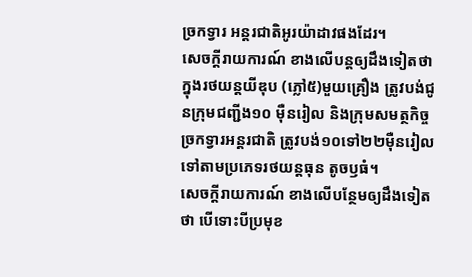ច្រកទ្វារ អន្តរជាតិអូរយ៉ាដាវផងដែរ។
សេចក្តីរាយការណ៍ ខាងលើបន្តឲ្យដឹងទៀតថា ក្នុងរថយន្តយីឌុប (ភ្លៅ៥)មួយគ្រឿង ត្រូវបង់ជូនក្រុមជញ្ជីង១០ ម៉ឺនរៀល និងក្រុមសមត្ថកិច្ច ច្រកទ្វារអន្តរជាតិ ត្រូវបង់១០ទៅ២២ម៉ឺនរៀល ទៅតាមប្រភេទរថយន្តធុន តូចឫធំ។
សេចក្តីរាយការណ៍ ខាងលើបន្ថែមឲ្យដឹងទៀតថា បើទោះបីប្រមុខ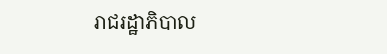រាជរដ្ឋាភិបាល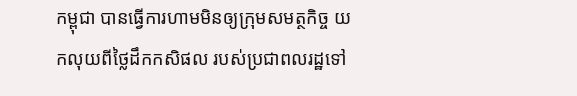កម្ពុជា បានធ្វើការហាមមិនឲ្យក្រុមសមត្ថកិច្ច យកលុយពីថ្លៃដឹកកសិផល របស់ប្រជាពលរដ្ឋទៅ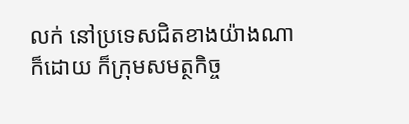លក់ នៅប្រទេសជិតខាងយ៉ាងណាក៏ដោយ ក៏ក្រុមសមត្ថកិច្ច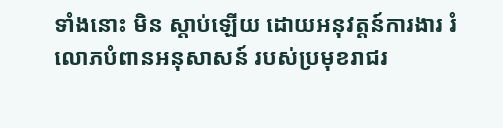ទាំងនោះ មិន ស្តាប់ឡើយ ដោយអនុវត្តន៍ការងារ រំលោភបំពានអនុសាសន៍ របស់ប្រមុខរាជរ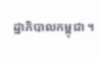ដ្ឋាភិបាលកម្ពុជា ។